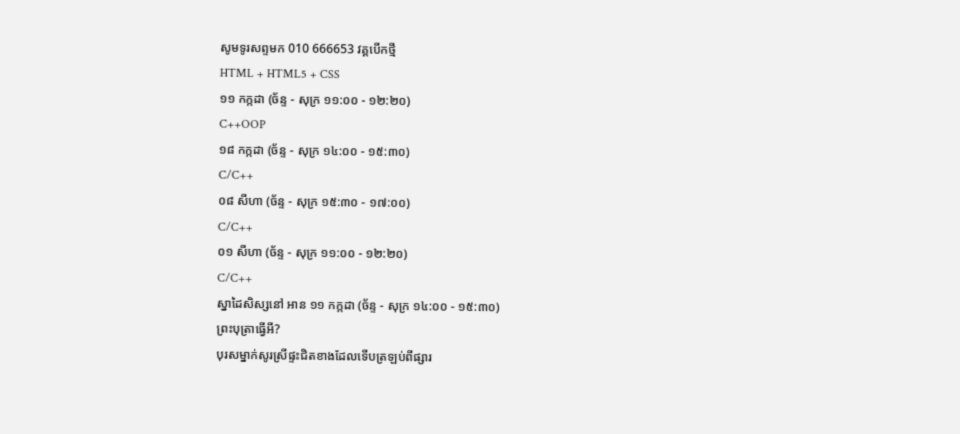សូមទូរសព្ទមក 010 666653 វគ្គបើកថ្មី
HTML + HTML5 + CSS
១១ កក្កដា (ច័ន្ទ - សុក្រ ១១:០០ - ១២:២០)
C++OOP
១៨ កក្កដា (ច័ន្ទ - សុក្រ ១៤:០០ - ១៥:៣០)
C/C++
០៨ សីហា (ច័ន្ទ - សុក្រ ១៥:៣០ - ១៧:០០)
C/C++
០១ សីហា (ច័ន្ទ - សុក្រ ១១:០០ - ១២:២០)
C/C++
ស្នាដៃសិស្សនៅ អាន ១១ កក្កដា (ច័ន្ទ - សុក្រ ១៤:០០ - ១៥:៣០)
ព្រះបុត្រាធ្វើអី?
បុរសម្នាក់សូរស្រីផ្ទះជិតខាងដែលទើបត្រឡប់ពីផ្សារ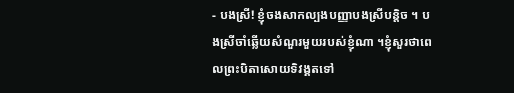- បងស្រី! ខ្ញុំចងសាកល្បងបញ្ញាបងស្រីបន្តិច ។ បងស្រីចាំឆ្លើយសំណួរមួយរបស់ខ្ញុំណា ។ខ្ញុំសួរថាពេលព្រះបិតាសោយទិវង្គតទៅ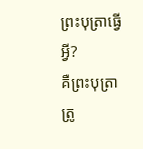ព្រះបុត្រាធ្វើអ្វី?
គឺព្រះបុត្រាត្រូ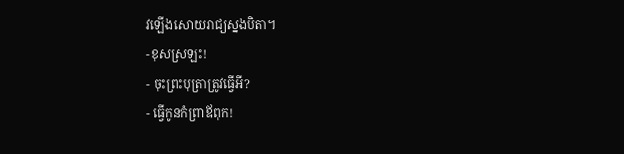វឡើងសោយរាជ្យស្នងបិតា។
-ខុសស្រឡះ!
- ចុះព្រះបុត្រាត្រូវធ្វើអី?
- ធ្វើកូនកំព្រាឪពុក!